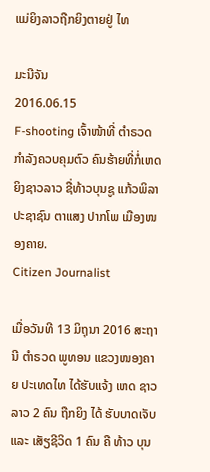ແມ່ຍິງລາວຖືກຍິງຕາຍຢູ່ ໄທ

ມະນີຈັນ
2016.06.15
F-shooting ເຈົ້າໜ້າທີ່ ຕໍາຣວດ ກໍາລັງຄວບຄຸມຕົວ ຄົນຮ້າຍທີ່ກໍ່ເຫດ ຍິງຊາວລາວ ຊື່ທ້າວບຸນຊູ ແກ້ວພິລາ ປະຊາຊົນ ຕາແສງ ປາກໂພ ເມືອງໜອງຄາຍ.
Citizen Journalist

ເມື່ອວັນທີ 13 ມິຖຸນາ 2016 ສະຖານີ ຕໍາຣວດ ພູທອນ ແຂວງໜອງຄາຍ ປະເທດໄທ ໄດ້ຮັບແຈ້ງ ເຫດ ຊາວລາວ 2 ຄົນ ຖືກຍິງ ໄດ້ ຮັບບາດເຈັບ ແລະ ເສັຽຊີວິດ 1 ຄົນ ຄື ທ້າວ ບຸນ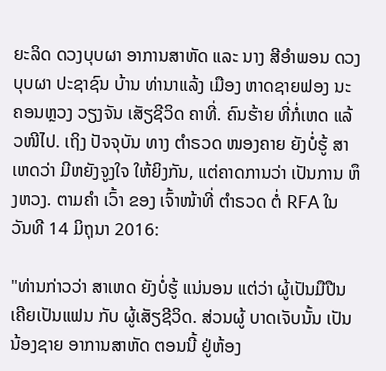ຍະລິດ ດວງບຸບຜາ ອາການສາຫັດ ແລະ ນາງ ສີອໍາພອນ ດວງບຸບຜາ ປະຊາຊົນ ບ້ານ ທ່ານາແລ້ງ ເມືອງ ຫາດຊາຍຟອງ ນະຄອນຫຼວງ ວຽງຈັນ ເສັຽຊີວິດ ຄາທີ່. ຄົນຮ້າຍ ທີ່ກໍ່ເຫດ ແລ້ວໜີໄປ. ເຖິງ ປັຈຈຸບັນ ທາງ ຕໍາຣວດ ໜອງຄາຍ ຍັງບໍ່ຮູ້ ສາເຫດວ່າ ມີຫຍັງຈູງໃຈ ໃຫ້ຍິງກັນ, ແຕ່ຄາດການວ່າ ເປັນການ ຫຶງຫວງ. ຕາມຄໍາ ເວົ້າ ຂອງ ເຈົ້າໜ້າທີ່ ຕໍາຣວດ ຕໍ່ RFA ໃນ ວັນທີ 14 ມິຖຸນາ 2016:

"ທ່ານກ່າວວ່າ ສາເຫດ ຍັງບໍ່ຮູ້ ແນ່ນອນ ແຕ່ວ່າ ຜູ້ເປັນມືປືນ ເຄີຍເປັນແຟນ ກັບ ຜູ້ເສັຽຊີວິດ. ສ່ວນຜູ້ ບາດເຈັບນັ້ນ ເປັນນ້ອງຊາຍ ອາການສາຫັດ ຕອນນີ້ ຢູ່ຫ້ອງ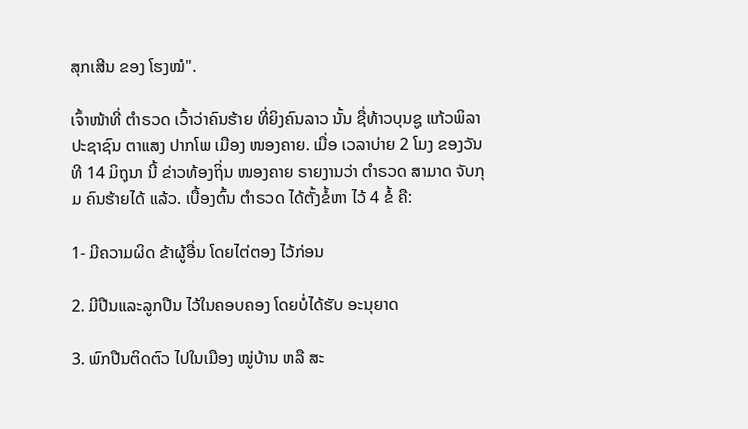ສຸກເສີນ ຂອງ ໂຮງໝໍ".

ເຈົ້າໜ້າທີ່ ຕໍາຣວດ ເວົ້າວ່າຄົນຮ້າຍ ທີ່ຍິງຄົນລາວ ນັ້ນ ຊື່ທ້າວບຸນຊູ ແກ້ວພິລາ ປະຊາຊົນ ຕາແສງ ປາກໂພ ເມືອງ ໜອງຄາຍ. ເມື່ອ ເວລາບ່າຍ 2 ໂມງ ຂອງວັນທີ 14 ມິຖຸນາ ນີ້ ຂ່າວທ້ອງຖິ່ນ ໜອງຄາຍ ຣາຍງານວ່າ ຕໍາຣວດ ສາມາດ ຈັບກຸມ ຄົນຮ້າຍໄດ້ ແລ້ວ. ເບື້ອງຕົ້ນ ຕໍາຣວດ ໄດ້ຕັ້ງຂໍ້ຫາ ໄວ້ 4 ຂໍ້ ຄື:

1- ມີຄວາມຜິດ ຂ້າຜູ້ອື່ນ ໂດຍໄຕ່ຕອງ ໄວ້ກ່ອນ

2. ມີປືນແລະລູກປືນ ໄວ້ໃນຄອບຄອງ ໂດຍບໍ່ໄດ້ຮັບ ອະນຸຍາດ

3. ພົກປືນຕິດຕົວ ໄປໃນເມືອງ ໝູ່ບ້ານ ຫລື ສະ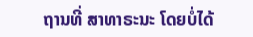ຖານທີ່ ສາທາຣະນະ ໂດຍບໍ່ໄດ້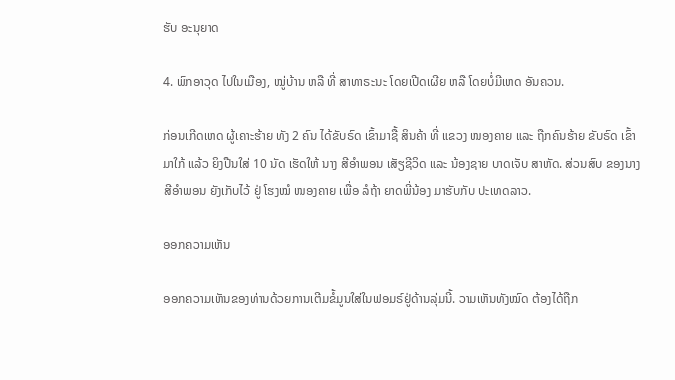ຮັບ ອະນຸຍາດ

4. ພົກອາວຸດ ໄປໃນເມືອງ, ໝູ່ບ້ານ ຫລື ທີ່ ສາທາຣະນະ ໂດຍເປີດເຜີຍ ຫລື ໂດຍບໍ່ມີເຫດ ອັນຄວນ.

ກ່ອນເກີດເຫດ ຜູ້ເຄາະຮ້າຍ ທັງ 2 ຄົນ ໄດ້ຂັບຣົດ ເຂົ້າມາຊື້ ສິນຄ້າ ທີ່ ແຂວງ ໜອງຄາຍ ແລະ ຖືກຄົນຮ້າຍ ຂັບຣົດ ເຂົ້າມາໃກ້ ແລ້ວ ຍິງປືນໃສ່ 10 ນັດ ເຮັດໃຫ້ ນາງ ສີອໍາພອນ ເສັຽຊີວິດ ແລະ ນ້ອງຊາຍ ບາດເຈັບ ສາຫັດ. ສ່ວນສົບ ຂອງນາງ ສີອໍາພອນ ຍັງເກັບໄວ້ ຢູ່ ໂຮງໝໍ ໜອງຄາຍ ເພື່ອ ລໍຖ້າ ຍາດພີ່ນ້ອງ ມາຮັບກັບ ປະເທດລາວ.

ອອກຄວາມເຫັນ

ອອກຄວາມເຫັນຂອງທ່ານດ້ວຍການເຕີມຂໍ້ມູນໃສ່ໃນຟອມຣ໌ຢູ່ດ້ານລຸ່ມນີ້. ວາມເຫັນທັງໝົດ ຕ້ອງໄດ້ຖືກ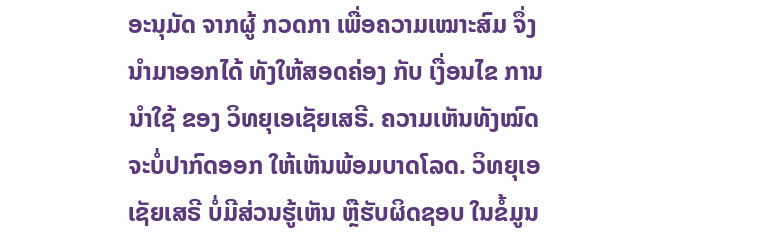ອະນຸມັດ ຈາກຜູ້ ກວດກາ ເພື່ອຄວາມເໝາະສົມ ຈຶ່ງນໍາມາອອກໄດ້ ທັງໃຫ້ສອດຄ່ອງ ກັບ ເງື່ອນໄຂ ການນຳໃຊ້ ຂອງ ວິທຍຸເອເຊັຍເສຣີ. ຄວາມເຫັນທັງໝົດ ຈະບໍ່ປາກົດອອກ ໃຫ້ເຫັນພ້ອມບາດໂລດ. ວິທຍຸເອເຊັຍເສຣີ ບໍ່ມີສ່ວນຮູ້ເຫັນ ຫຼືຮັບຜິດຊອບ ໃນຂໍ້ມູນ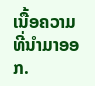ເນື້ອຄວາມ ທີ່ນໍາມາອອກ.